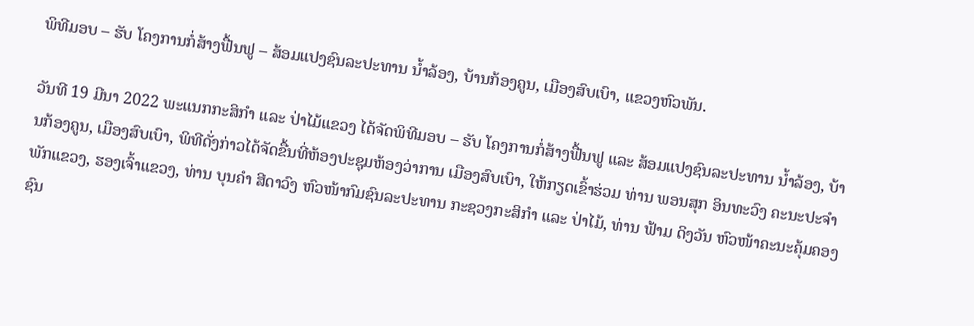ພິທີມອບ – ຮັບ ໂຄງການກໍ່ສ້າງຟື້ນຟູ – ສ້ອມແປງຊົນລະປະທານ ນ້ຳລ້ອງ, ບ້ານກ້ອງຄູນ, ເມືອງສົບເບົາ, ແຂວງຫົວພັນ.

ວັນທີ 19 ມີນາ 2022 ພະແນກກະສິກຳ ແລະ ປ່າໄມ້ແຂວງ ໄດ້ຈັດພິທີມອບ – ຮັບ ໂຄງການກໍ່ສ້າງຟື້ນຟູ ແລະ ສ້ອມແປງຊົນລະປະທານ ນ້ຳລ້ອງ, ບ້ານກ້ອງຄູນ, ເມືອງສົບເບົາ, ພິທີດັ່ງກ່າວໄດ້ຈັດຂື້ນທີ່ຫ້ອງປະຊຸມຫ້ອງວ່າການ ເມືອງສົບເບົາ, ໃຫ້ກຽດເຂົ້າຮ່ວມ ທ່ານ ພອນສຸກ ອິນທະວົງ ຄະນະປະຈຳພັກແຂວງ, ຮອງເຈົ້າແຂວງ, ທ່ານ ບຸນຄຳ ສີດາວົງ ຫົວໜ້າກົມຊົນລະປະທານ ກະຊວງກະສິກຳ ແລະ ປ່າໄມ້, ທ່ານ ຟ້າມ ດິງວັນ ຫົວໜ້າຄະນະຄຸ້ມຄອງຊົນ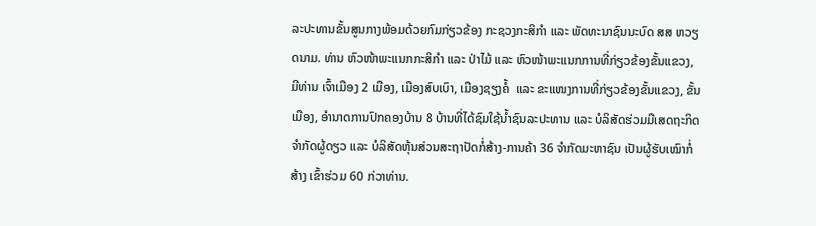ລະປະທານຂັ້ນສູນກາງພ້ອມດ້ວຍກົມກ່ຽວຂ້ອງ ກະຊວງກະສິກຳ ແລະ ພັດທະນາຊົນນະບົດ ສສ ຫວຽດນາມ. ທ່ານ ຫົວໜ້າພະແນກກະສິກຳ ແລະ ປ່າໄມ້ ແລະ ຫົວໜ້າພະແນກການທີ່ກ່ຽວຂ້ອງຂັ້ນແຂວງ, ມີທ່ານ ເຈົ້າເມືອງ 2 ເມືອງ, ເມືອງສົບເບົາ, ເມືອງຊຽງຄໍ້  ແລະ ຂະແໜງການທີ່ກ່ຽວຂ້ອງຂັ້ນແຂວງ, ຂັ້ນເມືອງ, ອຳນາດການປົກຄອງບ້ານ 8 ບ້ານທີ່ໄດ້ຊົມໃຊ້ນ້ຳຊົນລະປະທານ ແລະ ບໍລິສັດຮ່ວມມືເສດຖະກິດຈຳກັດຜູ້ດຽວ ແລະ ບໍລິສັດຫຸ້ນສ່ວນສະຖາປັດກໍ່ສ້າງ-ການຄ້າ 36 ຈຳກັດມະຫາຊົນ ເປັນຜູ້ຮັບເໝົາກໍ່ສ້າງ ເຂົ້າຮ່ວມ 60 ກ່ວາທ່ານ.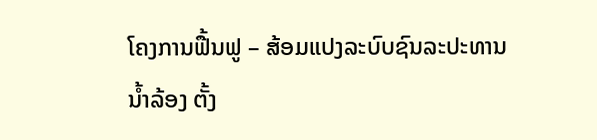ໂຄງການຟື້ນຟູ – ສ້ອມແປງລະບົບຊົນລະປະທານນ້ຳລ້ອງ ຕັ້ງ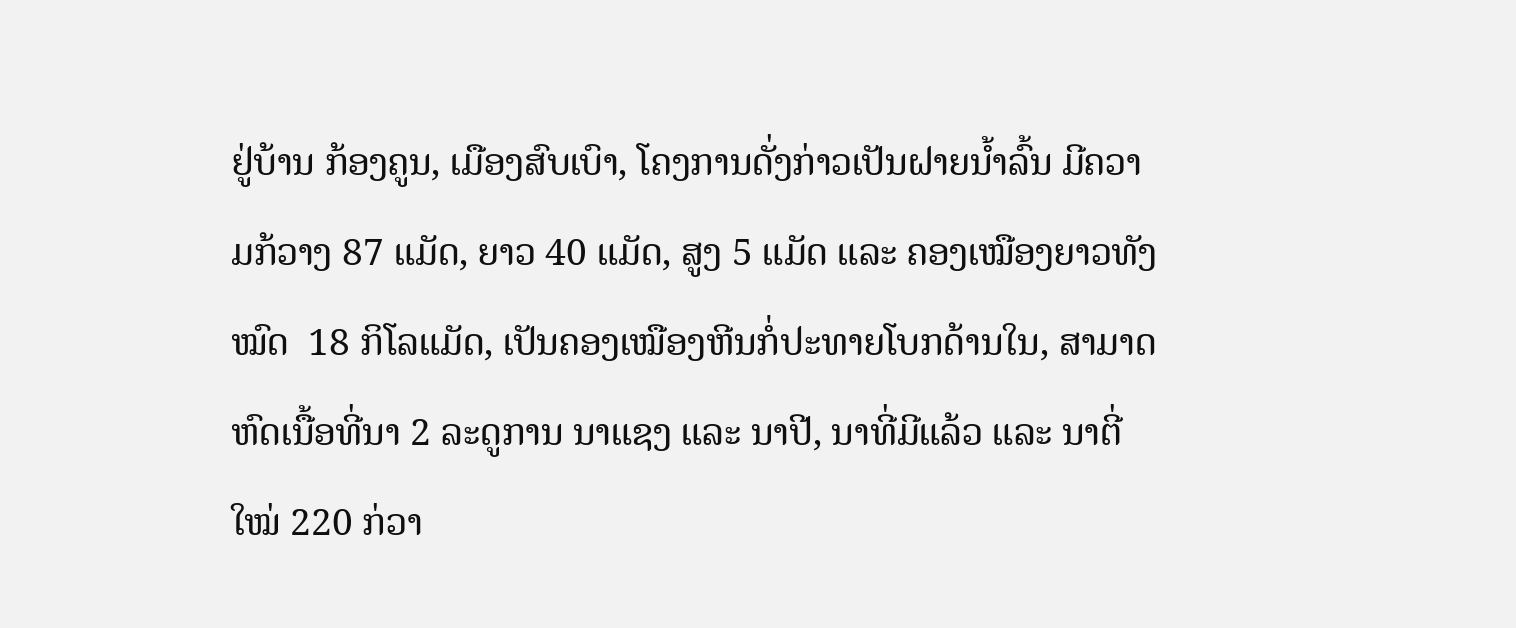ຢູ່ບ້ານ ກ້ອງຄູນ, ເມືອງສົບເບົາ, ໂຄງການດັ່ງກ່າວເປັນຝາຍນ້ຳລົ້ນ ມີຄວາມກ້ວາງ 87 ແມັດ, ຍາວ 40 ແມັດ, ສູງ 5 ແມັດ ແລະ ຄອງເໝືອງຍາວທັງໝົດ  18 ກິໂລແມັດ, ເປັນຄອງເໝືອງຫີນກໍ່ປະທາຍໂບກດ້ານໃນ, ສາມາດຫົດເນື້ອທີ່ນາ 2 ລະດູການ ນາແຊງ ແລະ ນາປີ, ນາທີ່ມີແລ້ວ ແລະ ນາຕີ່ໃໝ່ 220 ກ່ວາ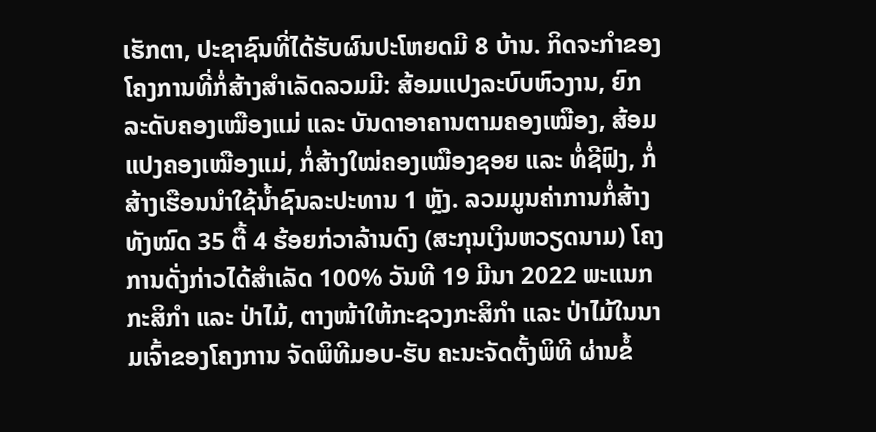ເຮັກຕາ, ປະຊາຊົນທີ່ໄດ້ຮັບຜົນປະໂຫຍດມີ 8 ບ້ານ. ກິດຈະກຳຂອງໂຄງການທີ່ກໍ່ສ້າງສຳເລັດລວມມີ: ສ້ອມແປງລະບົບຫົວງານ, ຍົກລະດັບຄອງເໝືອງແມ່ ແລະ ບັນດາອາຄານຕາມຄອງເໝືອງ, ສ້ອມແປງຄອງເໝືອງແມ່, ກໍ່ສ້າງໃໝ່ຄອງເໝືອງຊອຍ ແລະ ທໍ່ຊີຟົງ, ກໍ່ສ້າງເຮືອນນຳໃຊ້ນ້ຳຊົນລະປະທານ 1 ຫຼັງ. ລວມມູນຄ່າການກໍ່ສ້າງທັງໝົດ 35 ຕື້ 4 ຮ້ອຍກ່ວາລ້ານດົງ (ສະກຸນເງິນຫວຽດນາມ) ໂຄງການດັ່ງກ່າວໄດ້ສຳເລັດ 100% ວັນທີ 19 ມີນາ 2022 ພະແນກກະສິກຳ ແລະ ປ່າໄມ້, ຕາງໜ້າໃຫ້ກະຊວງກະສິກຳ ແລະ ປ່າໄມ້ໃນນາມເຈົ້າຂອງໂຄງການ ຈັດພິທີມອບ-ຮັບ ຄະນະຈັດຕັ້ງພິທີ ຜ່ານຂໍ້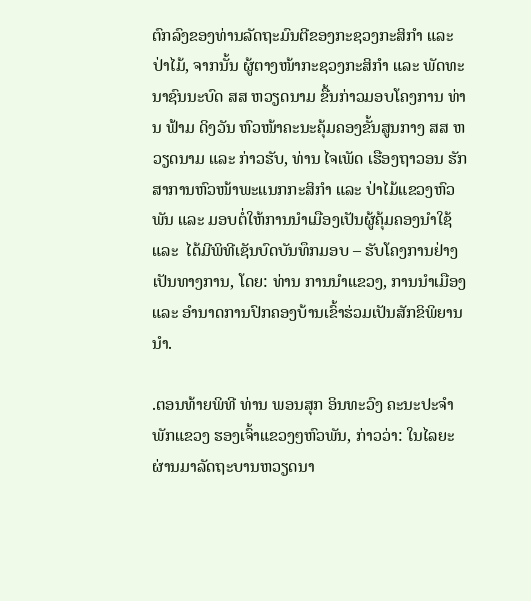ຕົກລົງຂອງທ່ານລັດຖະມົນຕີຂອງກະຊວງກະສິກຳ ແລະ ປ່າໄມ້, ຈາກນັ້ນ ຜູ້ຕາງໜ້າກະຊວງກະສິກຳ ແລະ ພັດທະນາຊົນນະບົດ ສສ ຫວຽດນາມ ຂື້ນກ່າວມອບໂຄງການ ທ່ານ ຟ້າມ ດິງວັນ ຫົວໜ້າຄະນະຄຸ້ມຄອງຂັ້ນສູນກາງ ສສ ຫວຽດນາມ ແລະ ກ່າວຮັບ, ທ່ານ ໄຈເພັດ ເຮືອງຖາວອນ ຮັກສາການຫົວໜ້າພະແນກກະສິກຳ ແລະ ປ່າໄມ້ແຂວງຫົວພັນ ແລະ ມອບຕໍ່ໃຫ້ການນຳເມືອງເປັນຜູ້ຄຸ້ມຄອງນຳໃຊ້ ແລະ  ໄດ້ມີພິທີເຊັນບົດບັນທຶກມອບ – ຮັບໂຄງການຢ່າງເປັນທາງການ, ໂດຍ: ທ່ານ ການນຳແຂວງ, ການນຳເມືອງ ແລະ ອຳນາດການປົກຄອງບ້ານເຂົ້າຮ່ວມເປັນສັກຂິພິຍານນຳ.

.ຕອນທ້າຍພິທີ ທ່ານ ພອນສຸກ ອິນທະວົງ ຄະນະປະຈຳພັກແຂວງ ຮອງເຈົ້າແຂວງໆຫົວພັນ, ກ່າວວ່າ: ໃນໄລຍະຜ່ານມາລັດຖະບານຫວຽດນາ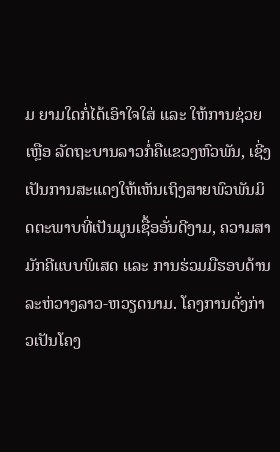ມ ຍາມໃດກໍ່ໄດ້ເອົາໃຈໃສ່ ແລະ ໃຫ້ການຊ່ວຍເຫຼືອ ລັດຖະບານລາວກໍ່ຄືແຂວງຫົວພັນ, ເຊີ່ງເປັນການສະແດງໃຫ້ເຫັນເຖິງສາຍພົວພັນມິດຕະພາບທີ່ເປັນມູນເຊື້ອອັ່ນດີງາມ, ຄວາມສາມັກຄີແບບພິເສດ ແລະ ການຮ່ວມມືຮອບດ້ານລະຫ່ວາງລາວ-ຫວຽດນາມ. ໂຄງການດັ່ງກ່າວເປັນໂຄງ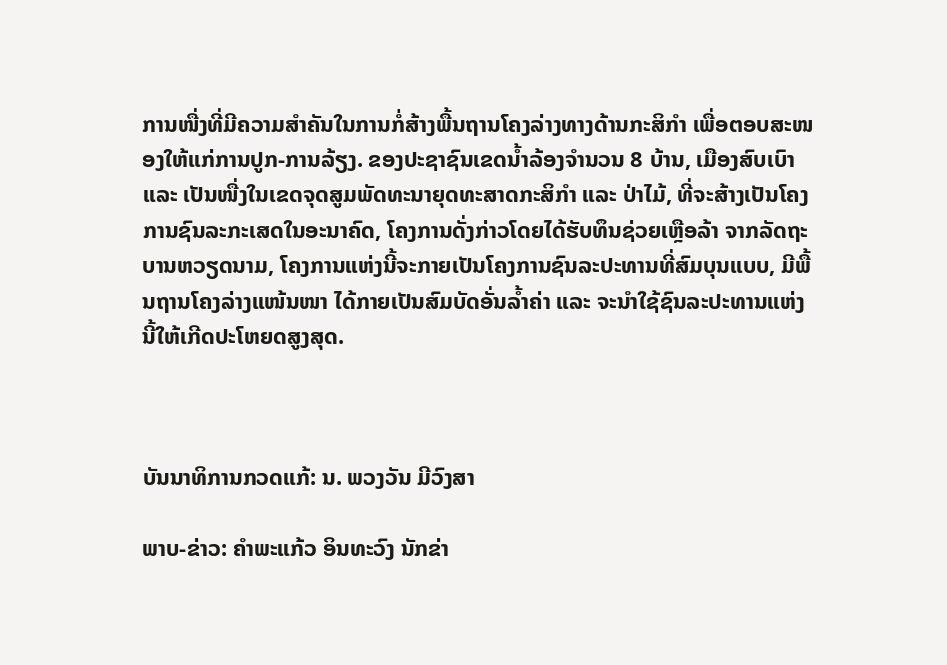ການໜື່ງທີ່ມີຄວາມສຳຄັນໃນການກໍ່ສ້າງພື້ນຖານໂຄງລ່າງທາງດ້ານກະສິກຳ ເພື່ອຕອບສະໜອງໃຫ້ແກ່ການປູກ-ການລ້ຽງ. ຂອງປະຊາຊົນເຂດນ້ຳລ້ອງຈຳນວນ 8 ບ້ານ, ເມືອງສົບເບົາ ແລະ ເປັນໜື່ງໃນເຂດຈຸດສູມພັດທະນາຍຸດທະສາດກະສິກຳ ແລະ ປ່າໄມ້, ທີ່ຈະສ້າງເປັນໂຄງການຊົນລະກະເສດໃນອະນາຄົດ, ໂຄງການດັ່ງກ່າວໂດຍໄດ້ຮັບທຶນຊ່ວຍເຫຼືອລ້າ ຈາກລັດຖະບານຫວຽດນາມ, ໂຄງການແຫ່ງນີ້ຈະກາຍເປັນໂຄງການຊົນລະປະທານທີ່ສົມບຸນແບບ, ມີພື້ນຖານໂຄງລ່າງແໜ້ນໜາ ໄດ້ກາຍເປັນສົມບັດອັ່ນລ້ຳຄ່າ ແລະ ຈະນຳໃຊ້ຊົນລະປະທານແຫ່ງນີ້ໃຫ້ເກີດປະໂຫຍດສູງສຸດ.



ບັນນາທິການກວດແກ້: ນ. ພວງວັນ ມີວົງສາ

ພາບ-ຂ່າວ: ຄຳພະແກ້ວ ອິນທະວົງ ນັກຂ່າ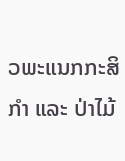ວພະແນກກະສິກຳ ແລະ ປ່າໄມ້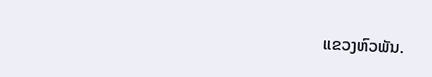ແຂວງຫົວພັນ.